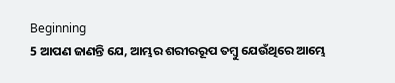Beginning
5 ଆପଣ ଜାଣନ୍ତି ଯେ, ଆମ୍ଭର ଶରୀରରୂପ ତମ୍ବୁ ଯେଉଁଥିରେ ଆମ୍ଭେ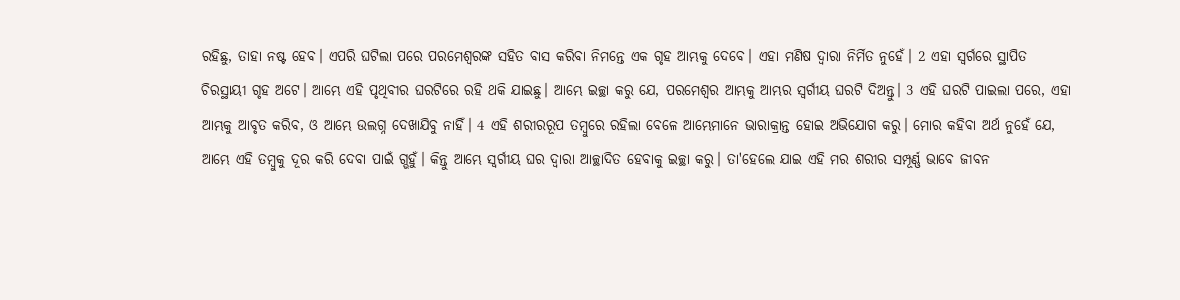ରହିଛୁ, ତାହା ନଷ୍ଟ ହେବ। ଏପରି ଘଟିଲା ପରେ ପରମେଶ୍ୱରଙ୍କ ସହିତ ବାସ କରିବା ନିମନ୍ତେ ଏକ ଗୃହ ଆମ୍ଭକୁ ଦେବେ। ଏହା ମଣିଷ ଦ୍ୱାରା ନିର୍ମିତ ନୁହେଁ। 2 ଏହା ସ୍ୱର୍ଗରେ ସ୍ଥାପିତ ଚିରସ୍ଥାୟୀ ଗୃହ ଅଟେ। ଆମ୍ଭେ ଏହି ପୃଥିବୀର ଘରଟିରେ ରହି ଥକି ଯାଇଛୁ। ଆମ୍ଭେ ଇଚ୍ଛା କରୁ ଯେ, ପରମେଶ୍ୱର ଆମ୍ଭକୁ ଆମ୍ଭର ସ୍ୱର୍ଗୀୟ ଘରଟି ଦିଅନ୍ତୁ। 3 ଏହି ଘରଟି ପାଇଲା ପରେ, ଏହା ଆମ୍ଭକୁ ଆବୃତ କରିବ, ଓ ଆମ୍ଭେ ଉଲଗ୍ନ ଦେଖାଯିବୁ ନାହିଁ। 4 ଏହି ଶରୀରରୂପ ତମ୍ବୁରେ ରହିଲା ବେଳେ ଆମ୍ଭେମାନେ ଭାରାକ୍ରାନ୍ତ ହୋଇ ଅଭିଯୋଗ କରୁ। ମୋର କହିବା ଅର୍ଥ ନୁହେଁ ଯେ, ଆମ୍ଭେ ଏହି ତମ୍ବୁକୁ ଦୂର କରି ଦେବା ପାଇଁ ଗ୍ଭହୁଁ। କିନ୍ତୁ ଆମ୍ଭେ ସ୍ୱର୍ଗୀୟ ଘର ଦ୍ୱାରା ଆଚ୍ଛାଦିତ ହେବାକୁ ଇଚ୍ଛା କରୁ। ତା'ହେଲେ ଯାଇ ଏହି ମର ଶରୀର ସମ୍ପୂର୍ଣ୍ଣ ଭାବେ ଜୀବନ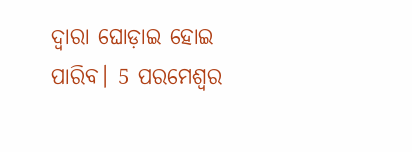ଦ୍ୱାରା ଘୋଡ଼ାଇ ହୋଇ ପାରିବ। 5 ପରମେଶ୍ୱର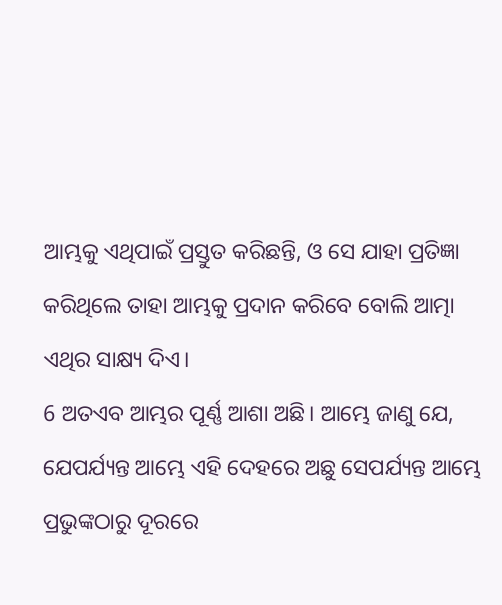ଆମ୍ଭକୁ ଏଥିପାଇଁ ପ୍ରସ୍ତୁତ କରିଛନ୍ତି, ଓ ସେ ଯାହା ପ୍ରତିଜ୍ଞା କରିଥିଲେ ତାହା ଆମ୍ଭକୁ ପ୍ରଦାନ କରିବେ ବୋଲି ଆତ୍ମା ଏଥିର ସାକ୍ଷ୍ୟ ଦିଏ।
6 ଅତଏବ ଆମ୍ଭର ପୂର୍ଣ୍ଣ ଆଶା ଅଛି। ଆମ୍ଭେ ଜାଣୁ ଯେ, ଯେପର୍ଯ୍ୟନ୍ତ ଆମ୍ଭେ ଏହି ଦେହରେ ଅଛୁ ସେପର୍ଯ୍ୟନ୍ତ ଆମ୍ଭେ ପ୍ରଭୁଙ୍କଠାରୁ ଦୂରରେ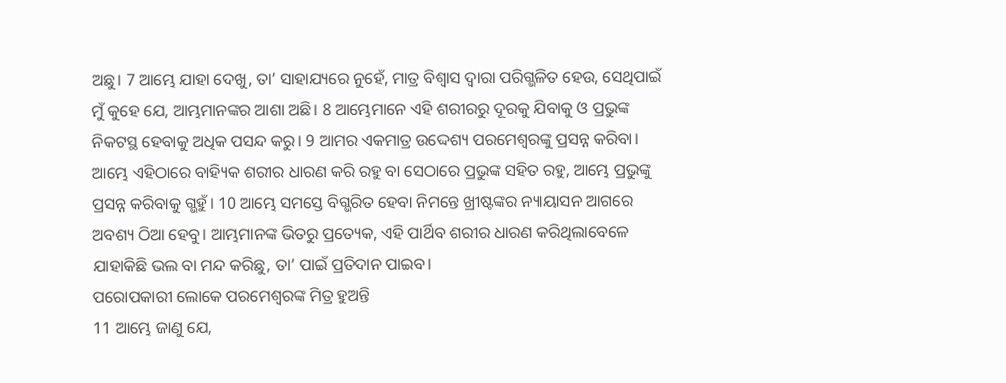ଅଛୁ। 7 ଆମ୍ଭେ ଯାହା ଦେଖୁ, ତା’ ସାହାଯ୍ୟରେ ନୁହେଁ, ମାତ୍ର ବିଶ୍ୱାସ ଦ୍ୱାରା ପରିଗ୍ଭଳିତ ହେଉ, ସେଥିପାଇଁ ମୁଁ କୁହେ ଯେ, ଆମ୍ଭମାନଙ୍କର ଆଶା ଅଛି। 8 ଆମ୍ଭେମାନେ ଏହି ଶରୀରରୁ ଦୂରକୁ ଯିବାକୁ ଓ ପ୍ରଭୁଙ୍କ ନିକଟସ୍ଥ ହେବାକୁ ଅଧିକ ପସନ୍ଦ କରୁ। 9 ଆମର ଏକମାତ୍ର ଉଦ୍ଦେଶ୍ୟ ପରମେଶ୍ୱରଙ୍କୁ ପ୍ରସନ୍ନ କରିବା। ଆମ୍ଭେ ଏହିଠାରେ ବାହ୍ୟିକ ଶରୀର ଧାରଣ କରି ରହୁ ବା ସେଠାରେ ପ୍ରଭୁଙ୍କ ସହିତ ରହୁ, ଆମ୍ଭେ ପ୍ରଭୁଙ୍କୁ ପ୍ରସନ୍ନ କରିବାକୁ ଗ୍ଭହୁଁ। 10 ଆମ୍ଭେ ସମସ୍ତେ ବିଗ୍ଭରିତ ହେବା ନିମନ୍ତେ ଖ୍ରୀଷ୍ଟଙ୍କର ନ୍ୟାୟାସନ ଆଗରେ ଅବଶ୍ୟ ଠିଆ ହେବୁ। ଆମ୍ଭମାନଙ୍କ ଭିତରୁ ପ୍ରତ୍ୟେକ, ଏହି ପାର୍ଥିବ ଶରୀର ଧାରଣ କରିଥିଲାବେଳେ ଯାହାକିଛି ଭଲ ବା ମନ୍ଦ କରିଛୁ, ତା’ ପାଇଁ ପ୍ରତିଦାନ ପାଇବ।
ପରୋପକାରୀ ଲୋକେ ପରମେଶ୍ୱରଙ୍କ ମିତ୍ର ହୁଅନ୍ତି
11 ଆମ୍ଭେ ଜାଣୁ ଯେ,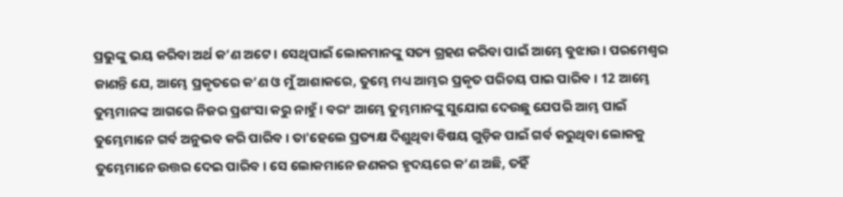ପ୍ରଭୁଙ୍କୁ ଭୟ କରିବା ଅର୍ଥ କ’ଣ ଅଟେ। ସେଥିପାଇଁ ଲୋକମାନଙ୍କୁ ସତ୍ୟ ଗ୍ରହଣ କରିବା ପାଇଁ ଆମ୍ଭେ ବୁଝାଉ। ପରମେଶ୍ୱର ଜାଣନ୍ତି ଯେ, ଆମ୍ଭେ ପ୍ରକୃତରେ କ’ଣ ଓ ମୁଁ ଆଶାକରେ, ତୁମ୍ଭେ ମଧ୍ୟ ଆମ୍ଭର ପ୍ରକୃତ ପରିଚୟ ପାଇ ପାରିବ। 12 ଆମ୍ଭେ ତୁମ୍ଭମାନଙ୍କ ଆଗରେ ନିଜର ପ୍ରଶଂସା କରୁ ନାହୁଁ। ବରଂ ଆମ୍ଭେ ତୁମ୍ଭମାନଙ୍କୁ ସୁଯୋଗ ଦେଉଛୁ ଯେପରି ଆମ୍ଭ ପାଇଁ ତୁମ୍ଭେମାନେ ଗର୍ବ ଅନୁଭବ କରି ପାରିବ। ତା'ହେଲେ ପ୍ରତ୍ୟକ୍ଷ ଦିଶୁଥିବା ବିଷୟ ଗୁଡ଼ିକ ପାଇଁ ଗର୍ବ କରୁଥିବା ଲୋକକୁ ତୁମ୍ଭେମାନେ ଉତ୍ତର ଦେଇ ପାରିବ। ସେ ଲୋକମାନେ ଜଣକର ହୃଦୟରେ କ’ଣ ଅଛି, ତହିଁ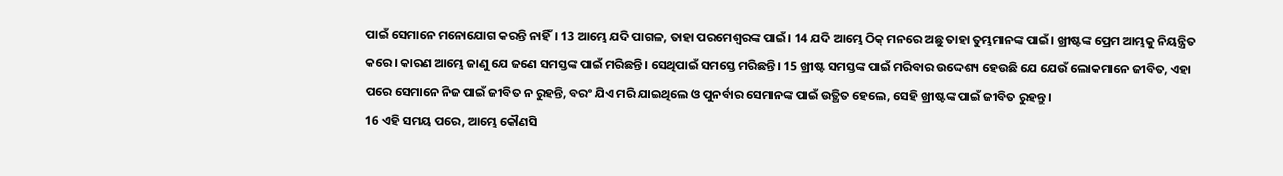ପାଇଁ ସେମାନେ ମନୋଯୋଗ କରନ୍ତି ନାହିଁ। 13 ଆମ୍ଭେ ଯଦି ପାଗଳ, ତାହା ପରମେଶ୍ୱରଙ୍କ ପାଇଁ। 14 ଯଦି ଆମ୍ଭେ ଠିକ୍ ମନରେ ଅଛୁ ତାହା ତୁମ୍ଭମାନଙ୍କ ପାଇଁ। ଖ୍ରୀଷ୍ଟଙ୍କ ପ୍ରେମ ଆମ୍ଭକୁ ନିୟନ୍ତ୍ରିତ କରେ। କାରଣ ଆମ୍ଭେ ଜାଣୁ ଯେ ଜଣେ ସମସ୍ତଙ୍କ ପାଇଁ ମରିଛନ୍ତି। ସେଥିପାଇଁ ସମସ୍ତେ ମରିଛନ୍ତି। 15 ଖ୍ରୀଷ୍ଟ ସମସ୍ତଙ୍କ ପାଇଁ ମରିବାର ଉଦ୍ଦେଶ୍ୟ ହେଉଛି ଯେ ଯେଉଁ ଲୋକମାନେ ଜୀବିତ, ଏହା ପରେ ସେମାନେ ନିଜ ପାଇଁ ଜୀବିତ ନ ରୁହନ୍ତି, ବରଂ ଯିଏ ମରି ଯାଇଥିଲେ ଓ ପୁନର୍ବାର ସେମାନଙ୍କ ପାଇଁ ଉତ୍ଥିତ ହେଲେ, ସେହି ଖ୍ରୀଷ୍ଟଙ୍କ ପାଇଁ ଜୀବିତ ରୁହନ୍ତୁ।
16 ଏହି ସମୟ ପରେ, ଆମ୍ଭେ କୌଣସି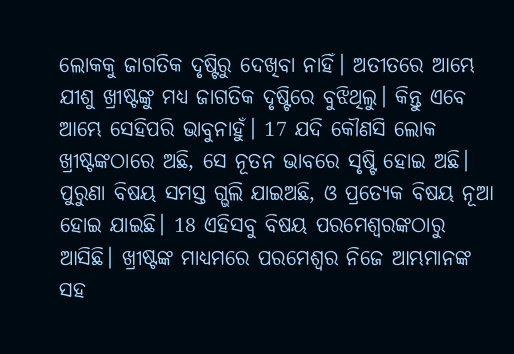ଲୋକକୁ ଜାଗତିକ ଦୃଷ୍ଟିରୁ ଦେଖିବା ନାହିଁ। ଅତୀତରେ ଆମ୍ଭେ ଯୀଶୁ ଖ୍ରୀଷ୍ଟଙ୍କୁ ମଧ୍ୟ ଜାଗତିକ ଦୃଷ୍ଟିରେ ବୁଝିଥିଲୁ। କିନ୍ତୁ ଏବେ ଆମ୍ଭେ ସେହିପରି ଭାବୁନାହୁଁ। 17 ଯଦି କୌଣସି ଲୋକ ଖ୍ରୀଷ୍ଟଙ୍କଠାରେ ଅଛି, ସେ ନୂତନ ଭାବରେ ସୃଷ୍ଟି ହୋଇ ଅଛି। ପୁରୁଣା ବିଷୟ ସମସ୍ତ ଗ୍ଭଲି ଯାଇଅଛି, ଓ ପ୍ରତ୍ୟେକ ବିଷୟ ନୂଆ ହୋଇ ଯାଇଛି। 18 ଏହିସବୁ ବିଷୟ ପରମେଶ୍ୱରଙ୍କଠାରୁ ଆସିଛି। ଖ୍ରୀଷ୍ଟଙ୍କ ମାଧ୍ୟମରେ ପରମେଶ୍ୱର ନିଜେ ଆମ୍ଭମାନଙ୍କ ସହ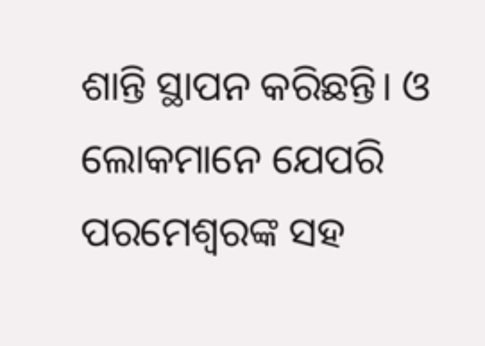ଶାନ୍ତି ସ୍ଥାପନ କରିଛନ୍ତି। ଓ ଲୋକମାନେ ଯେପରି ପରମେଶ୍ୱରଙ୍କ ସହ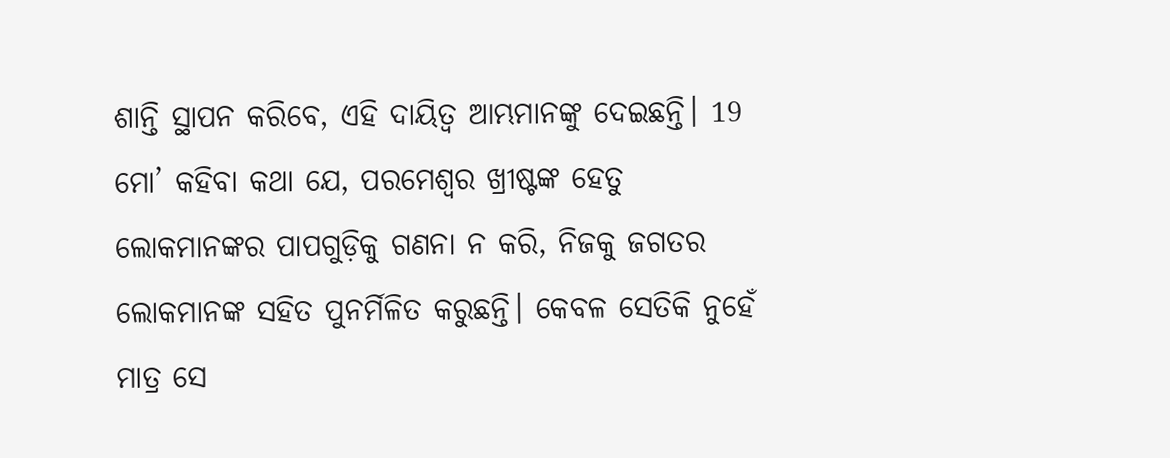ଶାନ୍ତି ସ୍ଥାପନ କରିବେ, ଏହି ଦାୟିତ୍ୱ ଆମ୍ଭମାନଙ୍କୁ ଦେଇଛନ୍ତି। 19 ମୋ’ କହିବା କଥା ଯେ, ପରମେଶ୍ୱର ଖ୍ରୀଷ୍ଟଙ୍କ ହେତୁ ଲୋକମାନଙ୍କର ପାପଗୁଡ଼ିକୁ ଗଣନା ନ କରି, ନିଜକୁ ଜଗତର ଲୋକମାନଙ୍କ ସହିତ ପୁନର୍ମିଳିତ କରୁଛନ୍ତି। କେବଳ ସେତିକି ନୁହେଁ ମାତ୍ର ସେ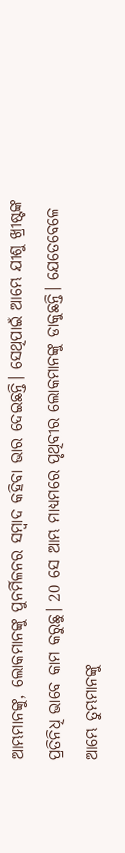ଆମ୍ଭମାନଙ୍କୁ, ଲୋକମାନଙ୍କୁ ପୁନର୍ମିଳନର ସମ୍ବାଦ କହିବା ଭାର ଦେଇଛନ୍ତି। ସେଥିପାଇଁ ଆମ୍ଭେ ଯୀଶୁ ଖ୍ରୀଷ୍ଟଙ୍କ ପ୍ରତିନିଧି ଭାବେ କାମ କରୁଛୁ। 20 ସେ ଆମ୍ଭ ମାଧ୍ୟମରେ ପୃଥିବୀର ଲୋକମାନଙ୍କୁ ଡାକୁଛନ୍ତି। ଯେତେବେଳେ ଆମ୍ଭେ ତୁମ୍ଭମାନଙ୍କୁ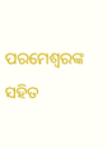ପରମେଶ୍ୱରଙ୍କ ସହିତ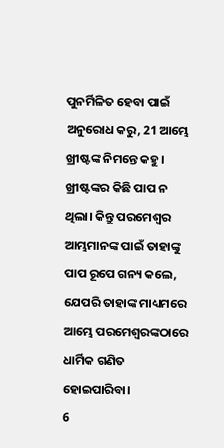ପୁନର୍ମିଳିତ ହେବା ପାଇଁ ଅନୁରୋଧ କରୁ, 21 ଆମ୍ଭେ ଖ୍ରୀଷ୍ଟଙ୍କ ନିମନ୍ତେ କହୁ। ଖ୍ରୀଷ୍ଟଙ୍କର କିଛି ପାପ ନ ଥିଲା। କିନ୍ତୁ ପରମେଶ୍ୱର ଆମ୍ଭମାନଙ୍କ ପାଇଁ ତାହାଙ୍କୁ ପାପ ରୂପେ ଗନ୍ୟ କଲେ, ଯେପରି ତାହାଙ୍କ ମାଧ୍ୟମରେ ଆମ୍ଭେ ପରମେଶ୍ୱରଙ୍କଠାରେ ଧାର୍ମିକ ଗଣିତ ହୋଇପାରିବା।
6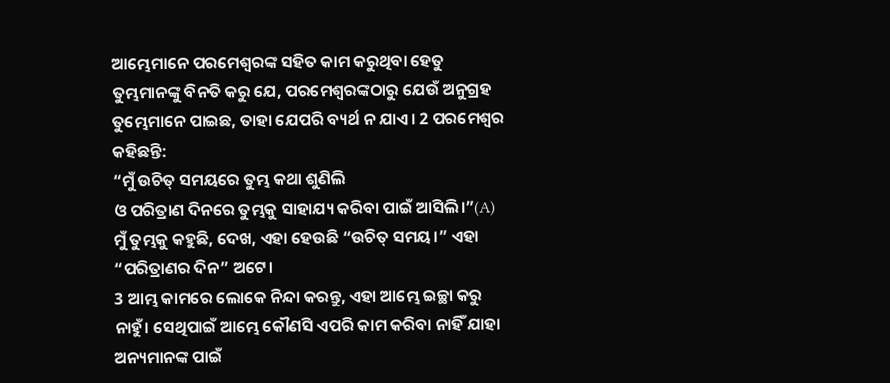ଆମ୍ଭେମାନେ ପରମେଶ୍ୱରଙ୍କ ସହିତ କାମ କରୁଥିବା ହେତୁ ତୁମ୍ଭମାନଙ୍କୁ ବିନତି କରୁ ଯେ, ପରମେଶ୍ୱରଙ୍କଠାରୁ ଯେଉଁ ଅନୁଗ୍ରହ ତୁମ୍ଭେମାନେ ପାଇଛ, ତାହା ଯେପରି ବ୍ୟର୍ଥ ନ ଯାଏ। 2 ପରମେଶ୍ୱର କହିଛନ୍ତି:
“ମୁଁ ଉଚିତ୍ ସମୟରେ ତୁମ୍ଭ କଥା ଶୁଣିଲି
ଓ ପରିତ୍ରାଣ ଦିନରେ ତୁମ୍ଭକୁ ସାହାଯ୍ୟ କରିବା ପାଇଁ ଆସିଲି।”(A)
ମୁଁ ତୁମ୍ଭକୁ କହୁଛି, ଦେଖ, ଏହା ହେଉଛି “ଉଚିତ୍ ସମୟ।” ଏହା “ପରିତ୍ରାଣର ଦିନ” ଅଟେ।
3 ଆମ୍ଭ କାମରେ ଲୋକେ ନିନ୍ଦା କରନ୍ତୁ, ଏହା ଆମ୍ଭେ ଇଚ୍ଛା କରୁ ନାହୁଁ। ସେଥିପାଇଁ ଆମ୍ଭେ କୌଣସି ଏପରି କାମ କରିବା ନାହିଁ ଯାହା ଅନ୍ୟମାନଙ୍କ ପାଇଁ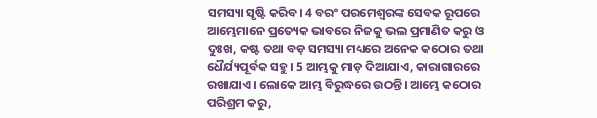ସମସ୍ୟା ସୃଷ୍ଟି କରିବ। 4 ବରଂ ପରମେଶ୍ୱରଙ୍କ ସେବକ ରୂପରେ ଆମ୍ଭେମାନେ ପ୍ରତ୍ୟେକ ଭାବରେ ନିଜକୁ ଭଲ ପ୍ରମାଣିତ କରୁ ଓ ଦୁଃଖ, କଷ୍ଟ ତଥା ବଡ଼ ସମସ୍ୟା ମଧ୍ୟରେ ଅନେକ କଠୋର ତଥା ଧୈର୍ଯ୍ୟପୂର୍ବକ ସହୁ। 5 ଆମ୍ଭକୁ ମାଡ଼ ଦିଆଯାଏ, କାରାଗାରରେ ରଖାଯାଏ। ଲୋକେ ଆମ୍ଭ ବିରୁଦ୍ଧରେ ଉଠନ୍ତି। ଆମ୍ଭେ କଠୋର ପରିଶ୍ରମ କରୁ,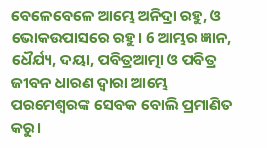ବେଳେବେଳେ ଆମ୍ଭେ ଅନିଦ୍ରା ରହୁ, ଓ ଭୋକଉପାସରେ ରହୁ। 6 ଆମ୍ଭର ଜ୍ଞାନ, ଧୈର୍ଯ୍ୟ, ଦୟା, ପବିତ୍ରଆତ୍ମା ଓ ପବିତ୍ର ଜୀବନ ଧାରଣ ଦ୍ୱାରା ଆମ୍ଭେ ପରମେଶ୍ୱରଙ୍କ ସେବକ ବୋଲି ପ୍ରମାଣିତ କରୁ।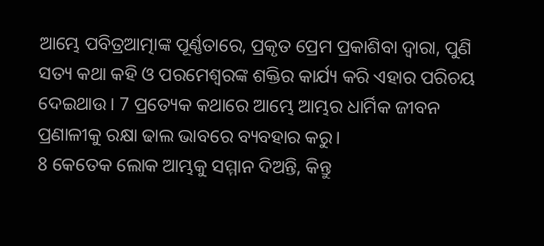ଆମ୍ଭେ ପବିତ୍ରଆତ୍ମାଙ୍କ ପୂର୍ଣ୍ଣତାରେ, ପ୍ରକୃତ ପ୍ରେମ ପ୍ରକାଶିବା ଦ୍ୱାରା, ପୁଣି ସତ୍ୟ କଥା କହି ଓ ପରମେଶ୍ୱରଙ୍କ ଶକ୍ତିର କାର୍ଯ୍ୟ କରି ଏହାର ପରିଚୟ ଦେଇଥାଉ। 7 ପ୍ରତ୍ୟେକ କଥାରେ ଆମ୍ଭେ ଆମ୍ଭର ଧାର୍ମିକ ଜୀବନ ପ୍ରଣାଳୀକୁ ରକ୍ଷା ଢାଲ ଭାବରେ ବ୍ୟବହାର କରୁ।
8 କେତେକ ଲୋକ ଆମ୍ଭକୁ ସମ୍ମାନ ଦିଅନ୍ତି, କିନ୍ତୁ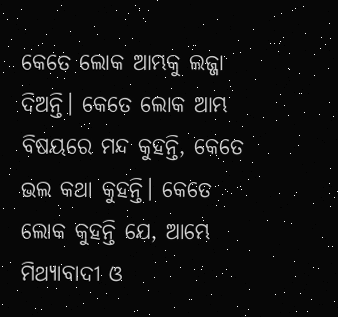କେତେ ଲୋକ ଆମ୍ଭକୁ ଲଜ୍ଜା ଦିଅନ୍ତି। କେତେ ଲୋକ ଆମ୍ଭ ବିଷୟରେ ମନ୍ଦ କୁହନ୍ତି, କେତେ ଭଲ କଥା କୁହନ୍ତି। କେତେ ଲୋକ କୁହନ୍ତି ଯେ, ଆମ୍ଭେ ମିଥ୍ୟାବାଦୀ ଓ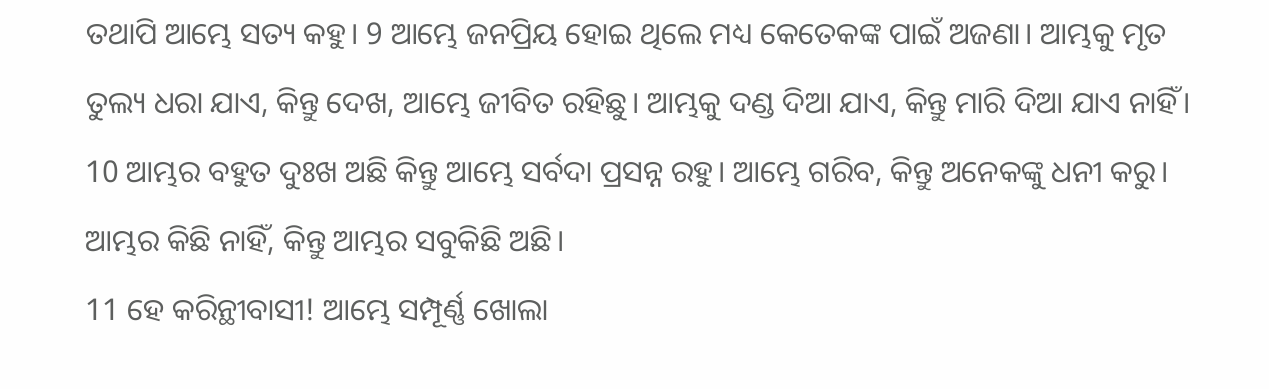ତଥାପି ଆମ୍ଭେ ସତ୍ୟ କହୁ। 9 ଆମ୍ଭେ ଜନପ୍ରିୟ ହୋଇ ଥିଲେ ମଧ୍ୟ କେତେକଙ୍କ ପାଇଁ ଅଜଣା। ଆମ୍ଭକୁ ମୃତ ତୁଲ୍ୟ ଧରା ଯାଏ, କିନ୍ତୁ ଦେଖ, ଆମ୍ଭେ ଜୀବିତ ରହିଛୁ। ଆମ୍ଭକୁ ଦଣ୍ଡ ଦିଆ ଯାଏ, କିନ୍ତୁ ମାରି ଦିଆ ଯାଏ ନାହିଁ। 10 ଆମ୍ଭର ବହୁତ ଦୁଃଖ ଅଛି କିନ୍ତୁ ଆମ୍ଭେ ସର୍ବଦା ପ୍ରସନ୍ନ ରହୁ। ଆମ୍ଭେ ଗରିବ, କିନ୍ତୁ ଅନେକଙ୍କୁ ଧନୀ କରୁ। ଆମ୍ଭର କିଛି ନାହିଁ, କିନ୍ତୁ ଆମ୍ଭର ସବୁକିଛି ଅଛି।
11 ହେ କରିନ୍ଥୀବାସୀ! ଆମ୍ଭେ ସମ୍ପୂର୍ଣ୍ଣ ଖୋଲା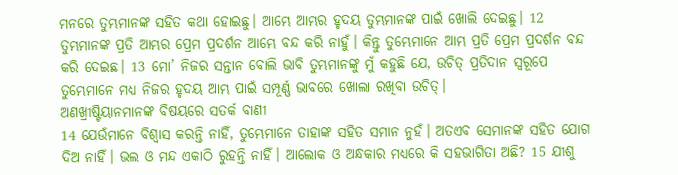ମନରେ ତୁମ୍ଭମାନଙ୍କ ସହିତ କଥା ହୋଇଛୁ। ଆମ୍ଭେ ଆମ୍ଭର ହୃଦୟ ତୁମ୍ଭମାନଙ୍କ ପାଇଁ ଖୋଲି ଦେଇଛୁ। 12 ତୁମ୍ଭମାନଙ୍କ ପ୍ରତି ଆମ୍ଭର ପ୍ରେମ ପ୍ରଦର୍ଶନ ଆମ୍ଭେ ବନ୍ଦ କରି ନାହୁଁ। କିନ୍ତୁ ତୁମ୍ଭେମାନେ ଆମ୍ଭ ପ୍ରତି ପ୍ରେମ ପ୍ରଦର୍ଶନ ବନ୍ଦ କରି ଦେଇଛ। 13 ମୋ’ ନିଜର ସନ୍ତାନ ବୋଲି ଭାବି ତୁମ୍ଭମାନଙ୍କୁ ମୁଁ କହୁଛି ଯେ, ଉଚିତ୍ ପ୍ରତିଦାନ ସ୍ୱରୂପେ ତୁମ୍ଭେମାନେ ମଧ୍ୟ ନିଜର ହୃଦୟ ଆମ୍ଭ ପାଇଁ ସମ୍ପୂର୍ଣ୍ଣ ଭାବରେ ଖୋଲା ରଖିବା ଉଚିତ୍।
ଅଣଖ୍ରୀଷ୍ଟିୟାନମାନଙ୍କ ବିଷୟରେ ସତର୍କ ବାଣୀ
14 ଯେଉଁମାନେ ବିଶ୍ୱାସ କରନ୍ତି ନାହିଁ, ତୁମ୍ଭେମାନେ ତାହାଙ୍କ ସହିତ ସମାନ ନୁହଁ। ଅତଏବ ସେମାନଙ୍କ ସହିତ ଯୋଗ ଦିଅ ନାହିଁ। ଭଲ ଓ ମନ୍ଦ ଏକାଠି ରୁହନ୍ତି ନାହିଁ। ଆଲୋକ ଓ ଅନ୍ଧକାର ମଧ୍ୟରେ କି ସହଭାଗିତା ଅଛି? 15 ଯୀଶୁ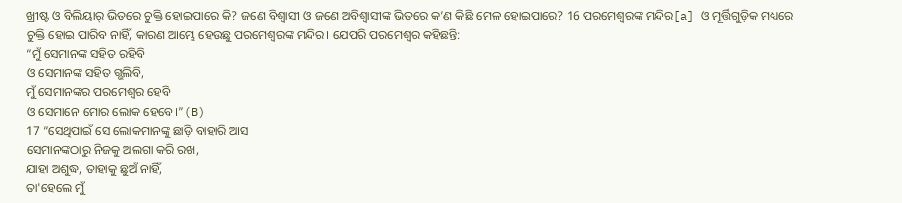ଖ୍ରୀଷ୍ଟ ଓ ବିଲିୟାର୍ ଭିତରେ ଚୁକ୍ତି ହୋଇପାରେ କି? ଜଣେ ବିଶ୍ୱାସୀ ଓ ଜଣେ ଅବିଶ୍ୱାସୀଙ୍କ ଭିତରେ କ’ଣ କିଛି ମେଳ ହୋଇପାରେ? 16 ପରମେଶ୍ୱରଙ୍କ ମନ୍ଦିର[a] ଓ ମୂର୍ତ୍ତିଗୁଡ଼ିକ ମଧ୍ୟରେ ଚୁକ୍ତି ହୋଇ ପାରିବ ନାହିଁ, କାରଣ ଆମ୍ଭେ ହେଉଛୁ ପରମେଶ୍ୱରଙ୍କ ମନ୍ଦିର। ଯେପରି ପରମେଶ୍ୱର କହିଛନ୍ତି:
“ମୁଁ ସେମାନଙ୍କ ସହିତ ରହିବି
ଓ ସେମାନଙ୍କ ସହିତ ଗ୍ଭଲିବି,
ମୁଁ ସେମାନଙ୍କର ପରମେଶ୍ୱର ହେବି
ଓ ସେମାନେ ମୋର ଲୋକ ହେବେ।”(B)
17 “ସେଥିପାଇଁ ସେ ଲୋକମାନଙ୍କୁ ଛାଡ଼ି ବାହାରି ଆସ
ସେମାନଙ୍କଠାରୁ ନିଜକୁ ଅଲଗା କରି ରଖ,
ଯାହା ଅଶୁଦ୍ଧ, ତାହାକୁ ଛୁଅଁ ନାହିଁ,
ତା'ହେଲେ ମୁଁ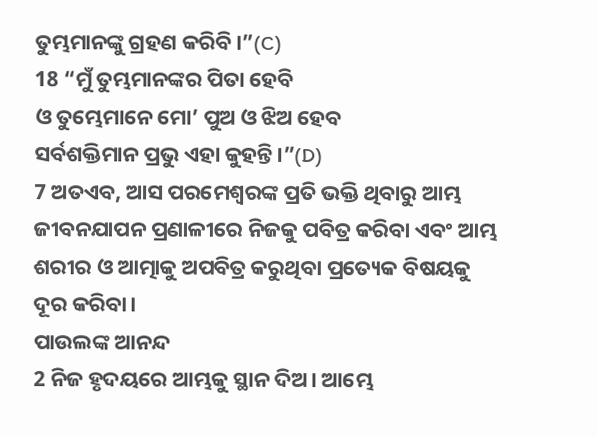ତୁମ୍ଭମାନଙ୍କୁ ଗ୍ରହଣ କରିବି।”(C)
18 “ମୁଁ ତୁମ୍ଭମାନଙ୍କର ପିତା ହେବି
ଓ ତୁମ୍ଭେମାନେ ମୋ’ ପୁଅ ଓ ଝିଅ ହେବ
ସର୍ବଶକ୍ତିମାନ ପ୍ରଭୁ ଏହା କୁହନ୍ତି।”(D)
7 ଅତଏବ, ଆସ ପରମେଶ୍ୱରଙ୍କ ପ୍ରତି ଭକ୍ତି ଥିବାରୁ ଆମ୍ଭ ଜୀବନଯାପନ ପ୍ରଣାଳୀରେ ନିଜକୁ ପବିତ୍ର କରିବା ଏବଂ ଆମ୍ଭ ଶରୀର ଓ ଆତ୍ମାକୁ ଅପବିତ୍ର କରୁଥିବା ପ୍ରତ୍ୟେକ ବିଷୟକୁ ଦୂର କରିବା।
ପାଉଲଙ୍କ ଆନନ୍ଦ
2 ନିଜ ହୃଦୟରେ ଆମ୍ଭକୁ ସ୍ଥାନ ଦିଅ। ଆମ୍ଭେ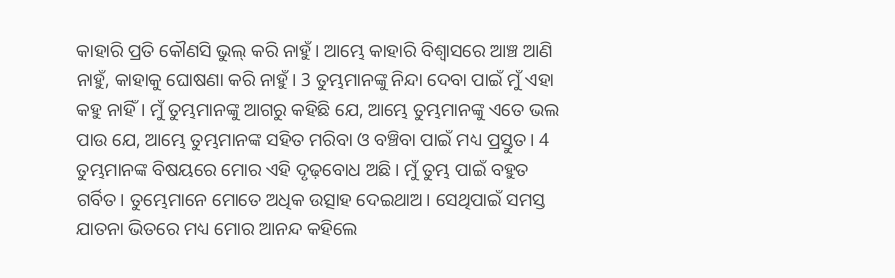କାହାରି ପ୍ରତି କୌଣସି ଭୁଲ୍ କରି ନାହୁଁ। ଆମ୍ଭେ କାହାରି ବିଶ୍ୱାସରେ ଆଞ୍ଚ ଆଣି ନାହୁଁ, କାହାକୁ ଘୋଷଣା କରି ନାହୁଁ। 3 ତୁମ୍ଭମାନଙ୍କୁ ନିନ୍ଦା ଦେବା ପାଇଁ ମୁଁ ଏହା କହୁ ନାହିଁ। ମୁଁ ତୁମ୍ଭମାନଙ୍କୁ ଆଗରୁ କହିଛି ଯେ, ଆମ୍ଭେ ତୁମ୍ଭମାନଙ୍କୁ ଏତେ ଭଲ ପାଉ ଯେ, ଆମ୍ଭେ ତୁମ୍ଭମାନଙ୍କ ସହିତ ମରିବା ଓ ବଞ୍ଚିବା ପାଇଁ ମଧ୍ୟ ପ୍ରସ୍ତୁତ। 4 ତୁମ୍ଭମାନଙ୍କ ବିଷୟରେ ମୋର ଏହି ଦୃଢ଼ବୋଧ ଅଛି। ମୁଁ ତୁମ୍ଭ ପାଇଁ ବହୁତ ଗର୍ବିତ। ତୁମ୍ଭେମାନେ ମୋତେ ଅଧିକ ଉତ୍ସାହ ଦେଇଥାଅ। ସେଥିପାଇଁ ସମସ୍ତ ଯାତନା ଭିତରେ ମଧ୍ୟ ମୋର ଆନନ୍ଦ କହିଲେ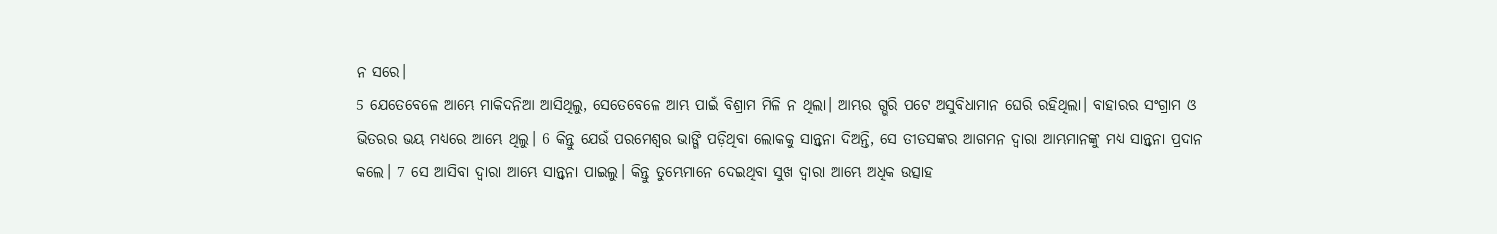ନ ସରେ।
5 ଯେତେବେଳେ ଆମ୍ଭେ ମାକିଦନିଆ ଆସିଥିଲୁ, ସେତେବେଳେ ଆମ୍ଭ ପାଇଁ ବିଶ୍ରାମ ମିଳି ନ ଥିଲା। ଆମ୍ଭର ଗ୍ଭରି ପଟେ ଅସୁବିଧାମାନ ଘେରି ରହିଥିଲା। ବାହାରର ସଂଗ୍ରାମ ଓ ଭିତରର ଭୟ ମଧ୍ୟରେ ଆମ୍ଭେ ଥିଲୁ। 6 କିନ୍ତୁ ଯେଉଁ ପରମେଶ୍ୱର ଭାଙ୍ଗି ପଡ଼ିଥିବା ଲୋକକୁ ସାନ୍ତ୍ୱନା ଦିଅନ୍ତି, ସେ ତୀତସଙ୍କର ଆଗମନ ଦ୍ୱାରା ଆମ୍ଭମାନଙ୍କୁ ମଧ୍ୟ ସାନ୍ତ୍ୱନା ପ୍ରଦାନ କଲେ। 7 ସେ ଆସିବା ଦ୍ୱାରା ଆମ୍ଭେ ସାନ୍ତ୍ୱନା ପାଇଲୁ। କିନ୍ତୁ ତୁମ୍ଭେମାନେ ଦେଇଥିବା ସୁଖ ଦ୍ୱାରା ଆମ୍ଭେ ଅଧିକ ଉତ୍ସାହ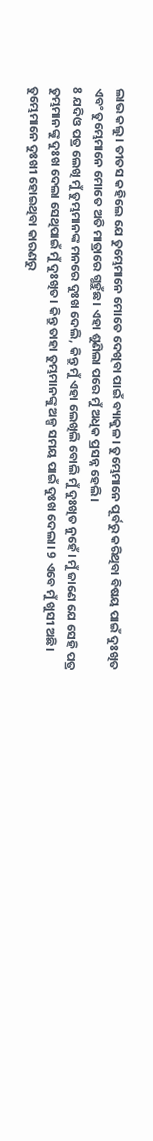ଲାଭ କଲୁ। ତୀତସ କହିଲେ ଯେ ତୁମ୍ଭେମାନେ ମୋତେ ଦେଖିବା ପାଇଁ ବ୍ୟାକୁଳ। ତୁମ୍ଭେମାନେ ପୂର୍ବରୁ କରିଥିବା ବିଷୟ ପାଇଁ ଦୁଃଖିତ ଏବଂ ତୁମ୍ଭେମାନେ ମୋତେ ଅତି ମାତ୍ରାରେ ଗ୍ଭହୁଁଛ। ଏହା ଶୁଣିଲା ପରେ ମୁଁ ଅଧିକ ପ୍ରସନ୍ନ ହେଲି।
8 ଯଦିଓ ପତ୍ର ଲେଖି ମୁଁ ତୁମ୍ଭମାନଙ୍କ ମନରେ ଦୁଃଖ ଦେଲି, କିନ୍ତୁ ମୁଁ ଏହା ଲେଖିଲି ବୋଲି ମୁଁ ଦୁଃଖିତ ନୁହେଁ। ମୁଁ ଜାଣେ ଯେ ସେହି ପତ୍ର ତୁମ୍ଭମାନଙ୍କୁ ଦୁଃଖ ଦେଲା ସେଥିପାଇଁ ମୁଁ ଦୁଃଖିତ। କିନ୍ତୁ ତାହା ତୁମ୍ଭମାନଙ୍କୁ ଅଳ୍ପ ସମୟ ପାଇଁ ଦୁଃଖ ଦେଲା। 9 ଏବେ ମୁଁ ଖୁସୀ ଅଛି। ତୁମ୍ଭେମାନେ ଦୁଃଖୀ ହୋଇଥିବା କାରଣରୁ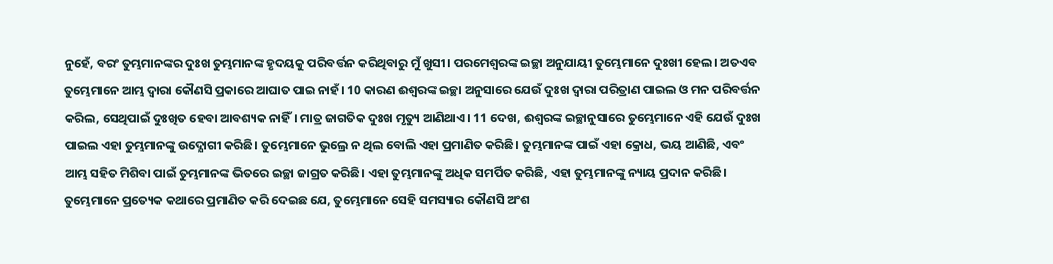ନୁହେଁ, ବରଂ ତୁମ୍ଭମାନଙ୍କର ଦୁଃଖ ତୁମ୍ଭମାନଙ୍କ ହୃଦୟକୁ ପରିବର୍ତ୍ତନ କରିଥିବାରୁ ମୁଁ ଖୁସୀ। ପରମେଶ୍ୱରଙ୍କ ଇଚ୍ଛା ଅନୁଯାୟୀ ତୁମ୍ଭେମାନେ ଦୁଃଖୀ ହେଲ। ଅତଏବ ତୁମ୍ଭେମାନେ ଆମ୍ଭ ଦ୍ୱାରା କୌଣସି ପ୍ରକାରେ ଆଘାତ ପାଇ ନାହଁ। 10 କାରଣ ଈଶ୍ୱରଙ୍କ ଇଚ୍ଛା ଅନୁସାରେ ଯେଉଁ ଦୁଃଖ ଦ୍ୱାରା ପରିତ୍ରାଣ ପାଇଲ ଓ ମନ ପରିବର୍ତ୍ତନ କରିଲ, ସେଥିପାଇଁ ଦୁଃଖିତ ହେବା ଆବଶ୍ୟକ ନାହିଁ। ମାତ୍ର ଜାଗତିକ ଦୁଃଖ ମୃତ୍ୟୁ ଆଣିଥାଏ। 11 ଦେଖ, ଈଶ୍ୱରଙ୍କ ଇଚ୍ଛାନୁସାରେ ତୁମ୍ଭେମାନେ ଏହି ଯେଉଁ ଦୁଃଖ ପାଇଲ ଏହା ତୁମ୍ଭମାନଙ୍କୁ ଉଦ୍ଯୋଗୀ କରିଛି। ତୁମ୍ଭେମାନେ ଭୁଲ୍ରେ ନ ଥିଲ ବୋଲି ଏହା ପ୍ରମାଣିତ କରିଛି। ତୁମ୍ଭମାନଙ୍କ ପାଇଁ ଏହା କ୍ରୋଧ, ଭୟ ଆଣିଛି, ଏବଂ ଆମ୍ଭ ସହିତ ମିଶିବା ପାଇଁ ତୁମ୍ଭମାନଙ୍କ ଭିତରେ ଇଚ୍ଛା ଜାଗ୍ରତ କରିଛି। ଏହା ତୁମ୍ଭମାନଙ୍କୁ ଅଧିକ ସମର୍ପିତ କରିଛି, ଏହା ତୁମ୍ଭମାନଙ୍କୁ ନ୍ୟାୟ ପ୍ରଦାନ କରିଛି। ତୁମ୍ଭେମାନେ ପ୍ରତ୍ୟେକ କଥାରେ ପ୍ରମାଣିତ କରି ଦେଇଛ ଯେ, ତୁମ୍ଭେମାନେ ସେହି ସମସ୍ୟାର କୌଣସି ଅଂଶ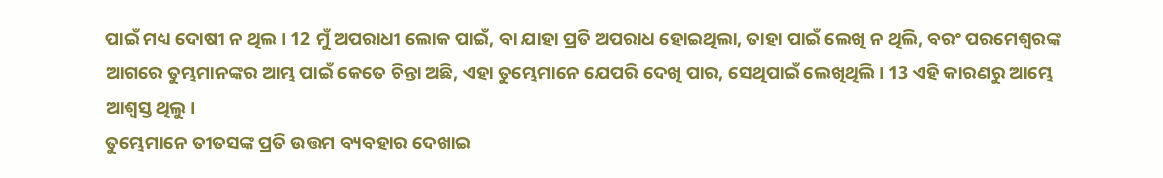ପାଇଁ ମଧ୍ୟ ଦୋଷୀ ନ ଥିଲ। 12 ମୁଁ ଅପରାଧୀ ଲୋକ ପାଇଁ, ବା ଯାହା ପ୍ରତି ଅପରାଧ ହୋଇଥିଲା, ତାହା ପାଇଁ ଲେଖି ନ ଥିଲି, ବରଂ ପରମେଶ୍ୱରଙ୍କ ଆଗରେ ତୁମ୍ଭମାନଙ୍କର ଆମ୍ଭ ପାଇଁ କେତେ ଚିନ୍ତା ଅଛି, ଏହା ତୁମ୍ଭେମାନେ ଯେପରି ଦେଖି ପାର, ସେଥିପାଇଁ ଲେଖିଥିଲି। 13 ଏହି କାରଣରୁ ଆମ୍ଭେ ଆଶ୍ୱସ୍ତ ଥିଲୁ।
ତୁମ୍ଭେମାନେ ତୀତସଙ୍କ ପ୍ରତି ଉତ୍ତମ ବ୍ୟବହାର ଦେଖାଇ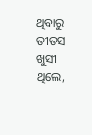ଥିବାରୁ ତୀତସ ଖୁସୀ ଥିଲେ,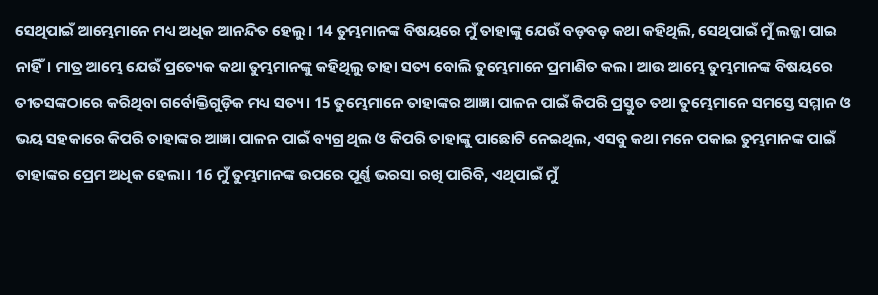ସେଥିପାଇଁ ଆମ୍ଭେମାନେ ମଧ୍ୟ ଅଧିକ ଆନନ୍ଦିତ ହେଲୁ। 14 ତୁମ୍ଭମାନଙ୍କ ବିଷୟରେ ମୁଁ ତାହାଙ୍କୁ ଯେଉଁ ବଡ଼ବଡ଼ କଥା କହିଥିଲି, ସେଥିପାଇଁ ମୁଁ ଲଜ୍ଜା ପାଇ ନାହିଁ। ମାତ୍ର ଆମ୍ଭେ ଯେଉଁ ପ୍ରତ୍ୟେକ କଥା ତୁମ୍ଭମାନଙ୍କୁ କହିଥିଲୁ ତାହା ସତ୍ୟ ବୋଲି ତୁମ୍ଭେମାନେ ପ୍ରମାଣିତ କଲ। ଆଉ ଆମ୍ଭେ ତୁମ୍ଭମାନଙ୍କ ବିଷୟରେ ତୀତସଙ୍କଠାରେ କରିଥିବା ଗର୍ବୋକ୍ତିଗୁଡ଼ିକ ମଧ୍ୟ ସତ୍ୟ। 15 ତୁମ୍ଭେମାନେ ତାହାଙ୍କର ଆଜ୍ଞା ପାଳନ ପାଇଁ କିପରି ପ୍ରସ୍ତୁତ ତଥା ତୁମ୍ଭେମାନେ ସମସ୍ତେ ସମ୍ମାନ ଓ ଭୟ ସହକାରେ କିପରି ତାହାଙ୍କର ଆଜ୍ଞା ପାଳନ ପାଇଁ ବ୍ୟଗ୍ର ଥିଲ ଓ କିପରି ତାହାଙ୍କୁ ପାଛୋଟି ନେଇଥିଲ, ଏସବୁ କଥା ମନେ ପକାଇ ତୁମ୍ଭମାନଙ୍କ ପାଇଁ ତାହାଙ୍କର ପ୍ରେମ ଅଧିକ ହେଲା। 16 ମୁଁ ତୁମ୍ଭମାନଙ୍କ ଉପରେ ପୂର୍ଣ୍ଣ ଭରସା ରଖି ପାରିବି, ଏଥିପାଇଁ ମୁଁ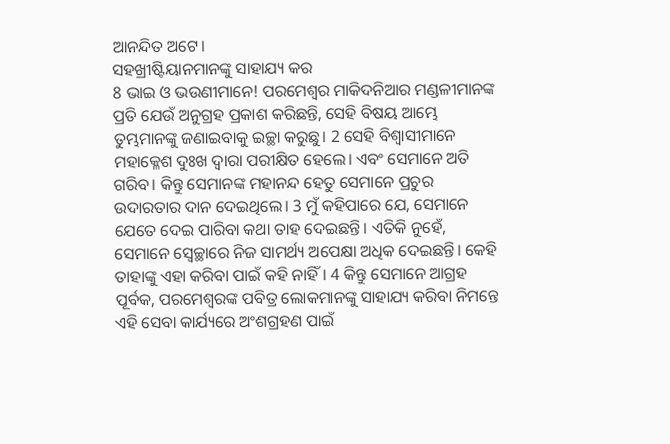ଆନନ୍ଦିତ ଅଟେ।
ସହଖ୍ରୀଷ୍ଟିୟାନମାନଙ୍କୁ ସାହାଯ୍ୟ କର
8 ଭାଇ ଓ ଭଉଣୀମାନେ! ପରମେଶ୍ୱର ମାକିଦନିଆର ମଣ୍ଡଳୀମାନଙ୍କ ପ୍ରତି ଯେଉଁ ଅନୁଗ୍ରହ ପ୍ରକାଶ କରିଛନ୍ତି, ସେହି ବିଷୟ ଆମ୍ଭେ ତୁମ୍ଭମାନଙ୍କୁ ଜଣାଇବାକୁ ଇଚ୍ଛା କରୁଛୁ। 2 ସେହି ବିଶ୍ୱାସୀମାନେ ମହାକ୍ଳେଶ ଦୁଃଖ ଦ୍ୱାରା ପରୀକ୍ଷିତ ହେଲେ। ଏବଂ ସେମାନେ ଅତି ଗରିବ। କିନ୍ତୁ ସେମାନଙ୍କ ମହାନନ୍ଦ ହେତୁ ସେମାନେ ପ୍ରଚୁର ଉଦାରତାର ଦାନ ଦେଇଥିଲେ। 3 ମୁଁ କହିପାରେ ଯେ, ସେମାନେ ଯେତେ ଦେଇ ପାରିବା କଥା ତାହ ଦେଇଛନ୍ତି। ଏତିକି ନୁହେଁ, ସେମାନେ ସ୍ୱେଚ୍ଛାରେ ନିଜ ସାମର୍ଥ୍ୟ ଅପେକ୍ଷା ଅଧିକ ଦେଇଛନ୍ତି। କେହି ତାହାଙ୍କୁ ଏହା କରିବା ପାଇଁ କହି ନାହିଁ। 4 କିନ୍ତୁ ସେମାନେ ଆଗ୍ରହ ପୂର୍ବକ, ପରମେଶ୍ୱରଙ୍କ ପବିତ୍ର ଲୋକମାନଙ୍କୁ ସାହାଯ୍ୟ କରିବା ନିମନ୍ତେ ଏହି ସେବା କାର୍ଯ୍ୟରେ ଅଂଶଗ୍ରହଣ ପାଇଁ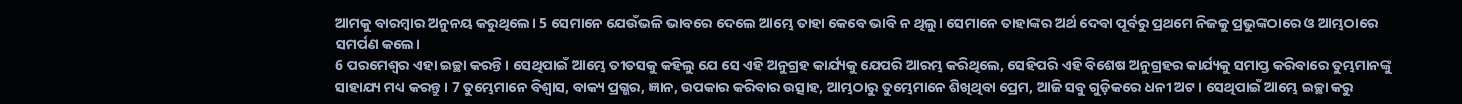ଆମକୁ ବାରମ୍ବାର ଅନୁନୟ କରୁଥିଲେ। 5 ସେମାନେ ଯେଉଁଭଳି ଭାବରେ ଦେଲେ ଆମ୍ଭେ ତାହା କେବେ ଭାବି ନ ଥିଲୁ। ସେମାନେ ତାହାଙ୍କର ଅର୍ଥ ଦେବା ପୂର୍ବରୁ ପ୍ରଥମେ ନିଜକୁ ପ୍ରଭୁଙ୍କଠାରେ ଓ ଆମ୍ଭଠାରେ ସମର୍ପଣ କଲେ।
6 ପରମେଶ୍ୱର ଏହା ଇଚ୍ଛା କରନ୍ତି। ସେଥିପାଇଁ ଆମ୍ଭେ ତୀତସକୁ କହିଲୁ ଯେ ସେ ଏହି ଅନୁଗ୍ରହ କାର୍ଯ୍ୟକୁ ଯେପରି ଆରମ୍ଭ କରିଥିଲେ, ସେହିପରି ଏହି ବିଶେଷ ଅନୁଗ୍ରହର କାର୍ଯ୍ୟକୁ ସମାପ୍ତ କରିବାରେ ତୁମ୍ଭମାନଙ୍କୁ ସାହାଯ୍ୟ ମଧ୍ୟ କରନ୍ତୁ। 7 ତୁମ୍ଭେମାନେ ବିଶ୍ୱାସ, ବାକ୍ୟ ପ୍ରଗ୍ଭର, ଜ୍ଞାନ, ଉପକାର କରିବାର ଉତ୍ସାହ, ଆମ୍ଭଠାରୁ ତୁମ୍ଭେମାନେ ଶିଖିଥିବା ପ୍ରେମ, ଆଜି ସବୁ ଗୁଡ଼ିକରେ ଧନୀ ଅଟ। ସେଥିପାଇଁ ଆମ୍ଭେ ଇଚ୍ଛା କରୁ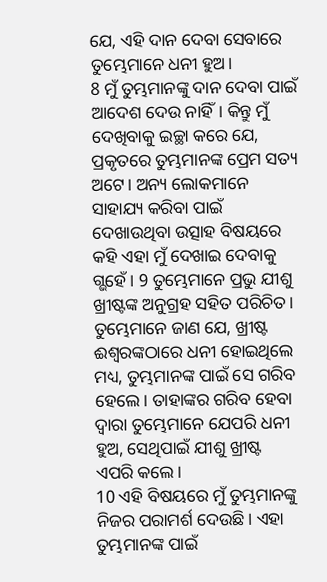ଯେ, ଏହି ଦାନ ଦେବା ସେବାରେ ତୁମ୍ଭେମାନେ ଧନୀ ହୁଅ।
8 ମୁଁ ତୁମ୍ଭମାନଙ୍କୁ ଦାନ ଦେବା ପାଇଁ ଆଦେଶ ଦେଉ ନାହିଁ। କିନ୍ତୁ ମୁଁ ଦେଖିବାକୁ ଇଚ୍ଛା କରେ ଯେ, ପ୍ରକୃତରେ ତୁମ୍ଭମାନଙ୍କ ପ୍ରେମ ସତ୍ୟ ଅଟେ। ଅନ୍ୟ ଲୋକମାନେ ସାହାଯ୍ୟ କରିବା ପାଇଁ ଦେଖାଉଥିବା ଉତ୍ସାହ ବିଷୟରେ କହି ଏହା ମୁଁ ଦେଖାଇ ଦେବାକୁ ଗ୍ଭହେଁ। 9 ତୁମ୍ଭେମାନେ ପ୍ରଭୁ ଯୀଶୁ ଖ୍ରୀଷ୍ଟଙ୍କ ଅନୁଗ୍ରହ ସହିତ ପରିଚିତ। ତୁମ୍ଭେମାନେ ଜାଣ ଯେ, ଖ୍ରୀଷ୍ଟ ଈଶ୍ୱରଙ୍କଠାରେ ଧନୀ ହୋଇଥିଲେ ମଧ୍ୟ, ତୁମ୍ଭମାନଙ୍କ ପାଇଁ ସେ ଗରିବ ହେଲେ। ତାହାଙ୍କର ଗରିବ ହେବା ଦ୍ୱାରା ତୁମ୍ଭେମାନେ ଯେପରି ଧନୀ ହୁଅ, ସେଥିପାଇଁ ଯୀଶୁ ଖ୍ରୀଷ୍ଟ ଏପରି କଲେ।
10 ଏହି ବିଷୟରେ ମୁଁ ତୁମ୍ଭମାନଙ୍କୁ ନିଜର ପରାମର୍ଶ ଦେଉଛି। ଏହା ତୁମ୍ଭମାନଙ୍କ ପାଇଁ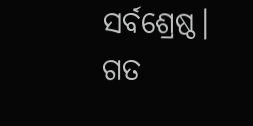ସର୍ବଶ୍ରେଷ୍ଠ। ଗତ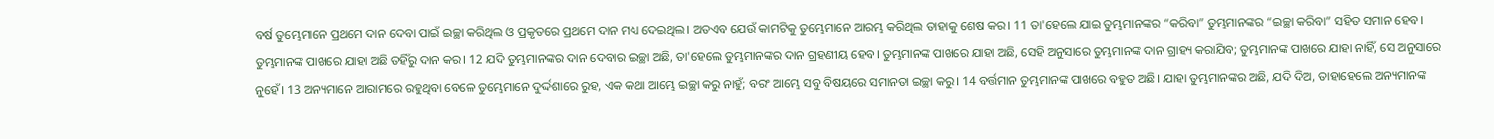ବର୍ଷ ତୁମ୍ଭେମାନେ ପ୍ରଥମେ ଦାନ ଦେବା ପାଇଁ ଇଚ୍ଛା କରିଥିଲ ଓ ପ୍ରକୃତରେ ପ୍ରଥମେ ଦାନ ମଧ୍ୟ ଦେଇଥିଲ। ଅତଏବ ଯେଉଁ କାମଟିକୁ ତୁମ୍ଭେମାନେ ଆରମ୍ଭ କରିଥିଲ ତାହାକୁ ଶେଷ କର। 11 ତା'ହେଲେ ଯାଇ ତୁମ୍ଭମାନଙ୍କର “କରିବା” ତୁମ୍ଭମାନଙ୍କର “ଇଚ୍ଛା କରିବା” ସହିତ ସମାନ ହେବ। ତୁମ୍ଭମାନଙ୍କ ପାଖରେ ଯାହା ଅଛି ତହିଁରୁ ଦାନ କର। 12 ଯଦି ତୁମ୍ଭମାନଙ୍କର ଦାନ ଦେବାର ଇଚ୍ଛା ଅଛି, ତା'ହେଲେ ତୁମ୍ଭମାନଙ୍କର ଦାନ ଗ୍ରହଣୀୟ ହେବ। ତୁମ୍ଭମାନଙ୍କ ପାଖରେ ଯାହା ଅଛି, ସେହି ଅନୁସାରେ ତୁମ୍ଭମାନଙ୍କ ଦାନ ଗ୍ରାହ୍ୟ କରାଯିବ; ତୁମ୍ଭମାନଙ୍କ ପାଖରେ ଯାହା ନାହିଁ, ସେ ଅନୁସାରେ ନୁହେଁ। 13 ଅନ୍ୟମାନେ ଆରାମରେ ରହୁଥିବା ବେଳେ ତୁମ୍ଭେମାନେ ଦୁର୍ଦ୍ଦଶାରେ ରୁହ, ଏକ କଥା ଆମ୍ଭେ ଇଚ୍ଛା କରୁ ନାହୁଁ; ବରଂ ଆମ୍ଭେ ସବୁ ବିଷୟରେ ସମାନତା ଇଚ୍ଛା କରୁ। 14 ବର୍ତ୍ତମାନ ତୁମ୍ଭମାନଙ୍କ ପାଖରେ ବହୁତ ଅଛି। ଯାହା ତୁମ୍ଭମାନଙ୍କର ଅଛି, ଯଦି ଦିଅ, ତାହାହେଲେ ଅନ୍ୟମାନଙ୍କ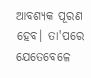ଆବଶ୍ୟକ ପୂରଣ ହେବ। ତା'ପରେ ଯେତେବେଳେ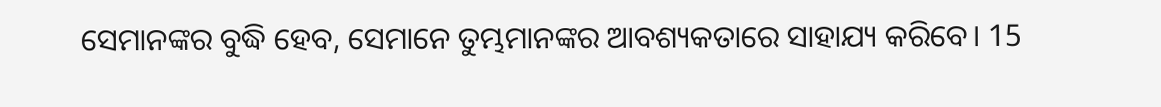ସେମାନଙ୍କର ବୁଦ୍ଧି ହେବ, ସେମାନେ ତୁମ୍ଭମାନଙ୍କର ଆବଶ୍ୟକତାରେ ସାହାଯ୍ୟ କରିବେ। 15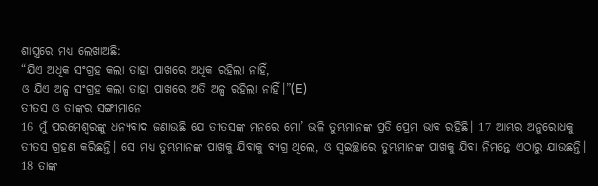ଶାସ୍ତ୍ରରେ ମଧ୍ୟ ଲେଖାଅଛି:
“ଯିଏ ଅଧିକ ସଂଗ୍ରହ କଲା ତାହା ପାଖରେ ଅଧିକ ରହିଲା ନାହିଁ,
ଓ ଯିଏ ଅଳ୍ପ ସଂଗ୍ରହ କଲା ତାହା ପାଖରେ ଅତି ଅଳ୍ପ ରହିଲା ନାହିଁ।”(E)
ତୀତସ ଓ ତାଙ୍କର ସଙ୍ଗୀମାନେ
16 ମୁଁ ପରମେଶ୍ୱରଙ୍କୁ ଧନ୍ୟବାଦ ଜଣାଉଛି ଯେ ତୀତସଙ୍କ ମନରେ ମୋ’ ଭଳି ତୁମ୍ଭମାନଙ୍କ ପ୍ରତି ପ୍ରେମ ଭାବ ରହିଛି। 17 ଆମ୍ଭର ଅନୁରୋଧକୁ ତୀତସ ଗ୍ରହଣ କରିଛନ୍ତି। ସେ ମଧ୍ୟ ତୁମ୍ଭମାନଙ୍କ ପାଖକୁ ଯିବାକୁ ବ୍ୟଗ୍ର ଥିଲେ, ଓ ସ୍ୱଇଚ୍ଛାରେ ତୁମ୍ଭମାନଙ୍କ ପାଖକୁ ଯିବା ନିମନ୍ତେ ଏଠାରୁ ଯାଉଛନ୍ତି। 18 ତାଙ୍କ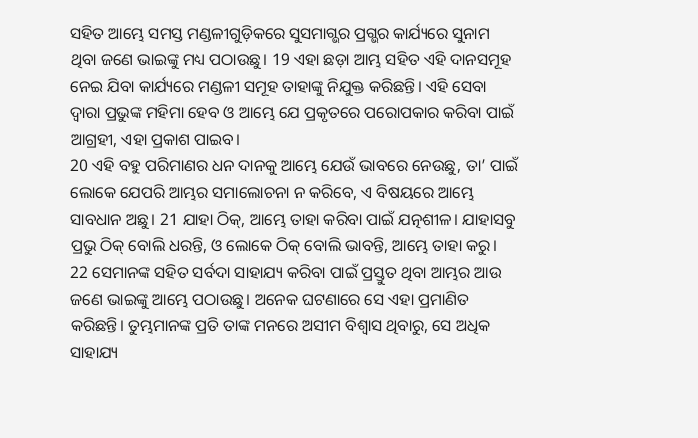ସହିତ ଆମ୍ଭେ ସମସ୍ତ ମଣ୍ଡଳୀଗୁଡ଼ିକରେ ସୁସମାଗ୍ଭର ପ୍ରଗ୍ଭର କାର୍ଯ୍ୟରେ ସୁନାମ ଥିବା ଜଣେ ଭାଇଙ୍କୁ ମଧ୍ୟ ପଠାଉଛୁ। 19 ଏହା ଛଡ଼ା ଆମ୍ଭ ସହିତ ଏହି ଦାନସମୂହ ନେଇ ଯିବା କାର୍ଯ୍ୟରେ ମଣ୍ଡଳୀ ସମୂହ ତାହାଙ୍କୁ ନିଯୁକ୍ତ କରିଛନ୍ତି। ଏହି ସେବା ଦ୍ୱାରା ପ୍ରଭୁଙ୍କ ମହିମା ହେବ ଓ ଆମ୍ଭେ ଯେ ପ୍ରକୃତରେ ପରୋପକାର କରିବା ପାଇଁ ଆଗ୍ରହୀ, ଏହା ପ୍ରକାଶ ପାଇବ।
20 ଏହି ବହୁ ପରିମାଣର ଧନ ଦାନକୁ ଆମ୍ଭେ ଯେଉଁ ଭାବରେ ନେଉଛୁ, ତା’ ପାଇଁ ଲୋକେ ଯେପରି ଆମ୍ଭର ସମାଲୋଚନା ନ କରିବେ, ଏ ବିଷୟରେ ଆମ୍ଭେ ସାବଧାନ ଅଛୁ। 21 ଯାହା ଠିକ୍, ଆମ୍ଭେ ତାହା କରିବା ପାଇଁ ଯତ୍ନଶୀଳ। ଯାହାସବୁ ପ୍ରଭୁ ଠିକ୍ ବୋଲି ଧରନ୍ତି, ଓ ଲୋକେ ଠିକ୍ ବୋଲି ଭାବନ୍ତି, ଆମ୍ଭେ ତାହା କରୁ।
22 ସେମାନଙ୍କ ସହିତ ସର୍ବଦା ସାହାଯ୍ୟ କରିବା ପାଇଁ ପ୍ରସ୍ତୁତ ଥିବା ଆମ୍ଭର ଆଉ ଜଣେ ଭାଇଙ୍କୁ ଆମ୍ଭେ ପଠାଉଛୁ। ଅନେକ ଘଟଣାରେ ସେ ଏହା ପ୍ରମାଣିତ କରିଛନ୍ତି। ତୁମ୍ଭମାନଙ୍କ ପ୍ରତି ତାଙ୍କ ମନରେ ଅସୀମ ବିଶ୍ୱାସ ଥିବାରୁ, ସେ ଅଧିକ ସାହାଯ୍ୟ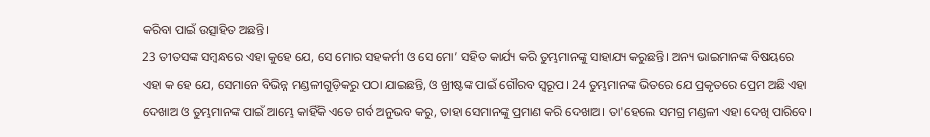କରିବା ପାଇଁ ଉତ୍ସାହିତ ଅଛନ୍ତି।
23 ତୀତସଙ୍କ ସମ୍ବନ୍ଧରେ ଏହା କୁହେ ଯେ, ସେ ମୋର ସହକର୍ମୀ ଓ ସେ ମୋ’ ସହିତ କାର୍ଯ୍ୟ କରି ତୁମ୍ଭମାନଙ୍କୁ ସାହାଯ୍ୟ କରୁଛନ୍ତି। ଅନ୍ୟ ଭାଇମାନଙ୍କ ବିଷୟରେ ଏହା କ ହେ ଯେ, ସେମାନେ ବିଭିନ୍ନ ମଣ୍ଡଳୀଗୁଡ଼ିକରୁ ପଠା ଯାଇଛନ୍ତି, ଓ ଖ୍ରୀଷ୍ଟଙ୍କ ପାଇଁ ଗୌରବ ସ୍ୱରୂପ। 24 ତୁମ୍ଭମାନଙ୍କ ଭିତରେ ଯେ ପ୍ରକୃତରେ ପ୍ରେମ ଅଛି ଏହା ଦେଖାଅ ଓ ତୁମ୍ଭମାନଙ୍କ ପାଇଁ ଆମ୍ଭେ କାହିଁକି ଏତେ ଗର୍ବ ଅନୁଭବ କରୁ, ତାହା ସେମାନଙ୍କୁ ପ୍ରମାଣ କରି ଦେଖାଅ। ତା'ହେଲେ ସମଗ୍ର ମଣ୍ଡଳୀ ଏହା ଦେଖି ପାରିବେ।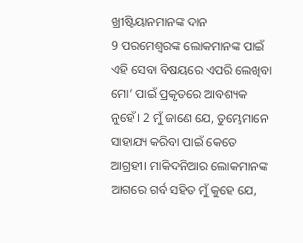ଖ୍ରୀଷ୍ଟିୟାନମାନଙ୍କ ଦାନ
9 ପରମେଶ୍ୱରଙ୍କ ଲୋକମାନଙ୍କ ପାଇଁ ଏହି ସେବା ବିଷୟରେ ଏପରି ଲେଖିବା ମୋ’ ପାଇଁ ପ୍ରକୃତରେ ଆବଶ୍ୟକ ନୁହେଁ। 2 ମୁଁ ଜାଣେ ଯେ, ତୁମ୍ଭେମାନେ ସାହାଯ୍ୟ କରିବା ପାଇଁ କେତେ ଆଗ୍ରହୀ। ମାକିଦନିଆର ଲୋକମାନଙ୍କ ଆଗରେ ଗର୍ବ ସହିତ ମୁଁ କୁହେ ଯେ,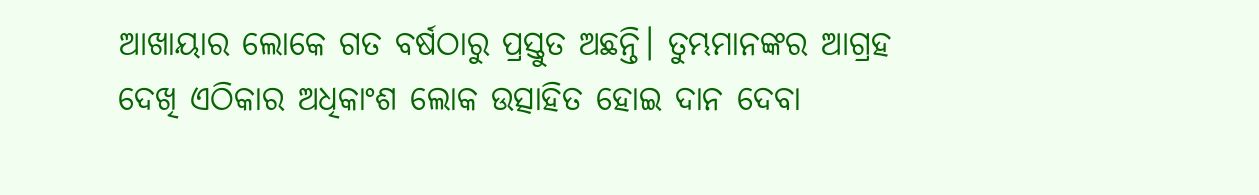ଆଖାୟାର ଲୋକେ ଗତ ବର୍ଷଠାରୁ ପ୍ରସ୍ତୁତ ଅଛନ୍ତି। ତୁମ୍ଭମାନଙ୍କର ଆଗ୍ରହ ଦେଖି ଏଠିକାର ଅଧିକାଂଶ ଲୋକ ଉତ୍ସାହିତ ହୋଇ ଦାନ ଦେବା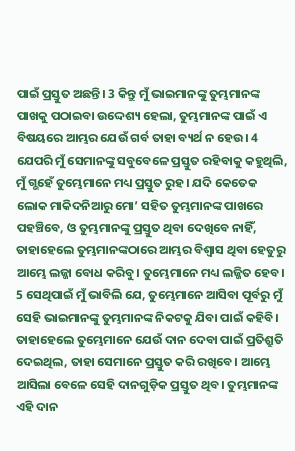ପାଇଁ ପ୍ରସ୍ତୁତ ଅଛନ୍ତି। 3 କିନ୍ତୁ ମୁଁ ଭାଇମାନଙ୍କୁ ତୁମ୍ଭମାନଙ୍କ ପାଖକୁ ପଠାଇବା ଉଦ୍ଦେଶ୍ୟ ହେଲା, ତୁମ୍ଭମାନଙ୍କ ପାଇଁ ଏ ବିଷୟରେ ଆମ୍ଭର ଯେଉଁ ଗର୍ବ ତାହା ବ୍ୟର୍ଥ ନ ହେଉ। 4 ଯେପରି ମୁଁ ସେମାନଙ୍କୁ ସବୁବେଳେ ପ୍ରସ୍ତୁତ ରହିବାକୁ କହୁଥିଲି, ମୁଁ ଗ୍ଭହେଁ ତୁମ୍ଭେମାନେ ମଧ୍ୟ ପ୍ରସ୍ତୁତ ରୁହ। ଯଦି କେତେକ ଲୋକ ମାକିଦନିଆରୁ ମୋ’ ସହିତ ତୁମ୍ଭମାନଙ୍କ ପାଖରେ ପହଞ୍ଚିବେ, ଓ ତୁମ୍ଭମାନଙ୍କୁ ପ୍ରସ୍ତୁତ ଥିବା ଦେଖିବେ ନାହିଁ, ତାହାହେଲେ ତୁମ୍ଭମାନଙ୍କଠାରେ ଆମ୍ଭର ବିଶ୍ୱାସ ଥିବା ହେତୁରୁ ଆମ୍ଭେ ଲଜ୍ଜା ବୋଧ କରିବୁ। ତୁମ୍ଭେମାନେ ମଧ୍ୟ ଲଜ୍ଜିତ ହେବ। 5 ସେଥିପାଇଁ ମୁଁ ଭାବିଲି ଯେ, ତୁମ୍ଭେମାନେ ଆସିବା ପୂର୍ବରୁ ମୁଁ ସେହି ଭାଇମାନଙ୍କୁ ତୁମ୍ଭମାନଙ୍କ ନିକଟକୁ ଯିବା ପାଇଁ କହିବି। ତାହାହେଲେ ତୁମ୍ଭେମାନେ ଯେଉଁ ଦାନ ଦେବା ପାଇଁ ପ୍ରତିଶ୍ରୁତି ଦେଇଥିଲ, ତାହା ସେମାନେ ପ୍ରସ୍ତୁତ କରି ରଖିବେ। ଆମ୍ଭେ ଆସିଲା ବେଳେ ସେହି ଦାନଗୁଡ଼ିକ ପ୍ରସ୍ତୁତ ଥିବ। ତୁମ୍ଭମାନଙ୍କ ଏହି ଦାନ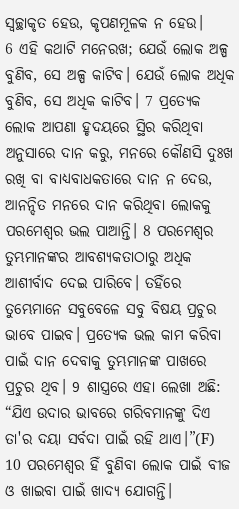ସ୍ୱଚ୍ଛାକୃତ ହେଉ, କୃପଣମୂଳକ ନ ହେଉ।
6 ଏହି କଥାଟି ମନେରଖ; ଯେଉଁ ଲୋକ ଅଳ୍ପ ବୁଣିବ, ସେ ଅଳ୍ପ କାଟିବ। ଯେଉଁ ଲୋକ ଅଧିକ ବୁଣିବ, ସେ ଅଧିକ କାଟିବ। 7 ପ୍ରତ୍ୟେକ ଲୋକ ଆପଣା ହୃଦୟରେ ସ୍ଥିର କରିଥିବା ଅନୁସାରେ ଦାନ କରୁ, ମନରେ କୌଣସି ଦୁଃଖ ରଖି ବା ବାଧ୍ୟବାଧକତାରେ ଦାନ ନ ଦେଉ, ଆନନ୍ଦିତ ମନରେ ଦାନ କରିଥିବା ଲୋକକୁ ପରମେଶ୍ୱର ଭଲ ପାଆନ୍ତି। 8 ପରମେଶ୍ୱର ତୁମ୍ଭମାନଙ୍କର ଆବଶ୍ୟକତାଠାରୁ ଅଧିକ ଆଶୀର୍ବାଦ ଦେଇ ପାରିବେ। ତହିଁରେ ତୁମ୍ଭେମାନେ ସବୁବେଳେ ସବୁ ବିଷୟ ପ୍ରଚୁର ଭାବେ ପାଇବ। ପ୍ରତ୍ୟେକ ଭଲ କାମ କରିବା ପାଇଁ ଦାନ ଦେବାକୁ ତୁମ୍ଭମାନଙ୍କ ପାଖରେ ପ୍ରଚୁର ଥିବ। 9 ଶାସ୍ତ୍ରରେ ଏହା ଲେଖା ଅଛି:
“ଯିଏ ଉଦାର ଭାବରେ ଗରିବମାନଙ୍କୁ ଦିଏ
ତା'ର ଦୟା ସର୍ବଦା ପାଇଁ ରହି ଥାଏ।”(F)
10 ପରମେଶ୍ୱର ହିଁ ବୁଣିବା ଲୋକ ପାଇଁ ବୀଜ ଓ ଖାଇବା ପାଇଁ ଖାଦ୍ୟ ଯୋଗନ୍ତି।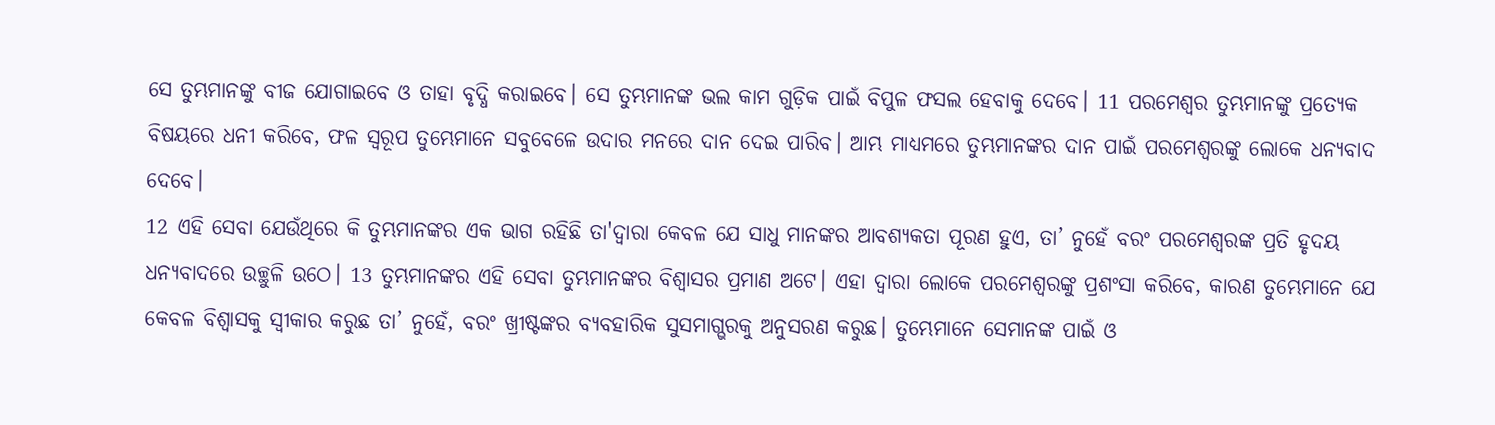ସେ ତୁମ୍ଭମାନଙ୍କୁ ବୀଜ ଯୋଗାଇବେ ଓ ତାହା ବୃଦ୍ଧି କରାଇବେ। ସେ ତୁମ୍ଭମାନଙ୍କ ଭଲ କାମ ଗୁଡ଼ିକ ପାଇଁ ବିପୁଳ ଫସଲ ହେବାକୁ ଦେବେ। 11 ପରମେଶ୍ୱର ତୁମ୍ଭମାନଙ୍କୁ ପ୍ରତ୍ୟେକ ବିଷୟରେ ଧନୀ କରିବେ, ଫଳ ସ୍ୱରୂପ ତୁମ୍ଭେମାନେ ସବୁବେଳେ ଉଦାର ମନରେ ଦାନ ଦେଇ ପାରିବ। ଆମ୍ଭ ମାଧ୍ୟମରେ ତୁମ୍ଭମାନଙ୍କର ଦାନ ପାଇଁ ପରମେଶ୍ୱରଙ୍କୁ ଲୋକେ ଧନ୍ୟବାଦ ଦେବେ।
12 ଏହି ସେବା ଯେଉଁଥିରେ କି ତୁମ୍ଭମାନଙ୍କର ଏକ ଭାଗ ରହିଛି ତା'ଦ୍ୱାରା କେବଳ ଯେ ସାଧୁ ମାନଙ୍କର ଆବଶ୍ୟକତା ପୂରଣ ହୁଏ, ତା’ ନୁହେଁ ବରଂ ପରମେଶ୍ୱରଙ୍କ ପ୍ରତି ହୃଦୟ ଧନ୍ୟବାଦରେ ଉଚ୍ଛୁଳି ଉଠେ। 13 ତୁମ୍ଭମାନଙ୍କର ଏହି ସେବା ତୁମ୍ଭମାନଙ୍କର ବିଶ୍ୱାସର ପ୍ରମାଣ ଅଟେ। ଏହା ଦ୍ୱାରା ଲୋକେ ପରମେଶ୍ୱରଙ୍କୁ ପ୍ରଶଂସା କରିବେ, କାରଣ ତୁମ୍ଭେମାନେ ଯେ କେବଳ ବିଶ୍ୱାସକୁ ସ୍ୱୀକାର କରୁଛ ତା’ ନୁହେଁ, ବରଂ ଖ୍ରୀଷ୍ଟଙ୍କର ବ୍ୟବହାରିକ ସୁସମାଗ୍ଭରକୁ ଅନୁସରଣ କରୁଛ। ତୁମ୍ଭେମାନେ ସେମାନଙ୍କ ପାଇଁ ଓ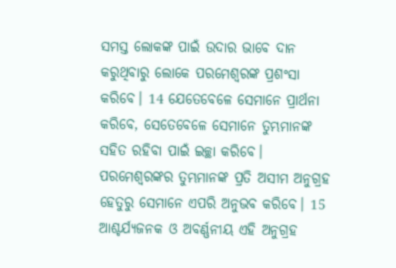ସମସ୍ତ ଲୋକଙ୍କ ପାଇଁ ଉଦାର ଭାବେ ଦାନ କରୁଥିବାରୁ ଲୋକେ ପରମେଶ୍ୱରଙ୍କ ପ୍ରଶଂସା କରିବେ। 14 ଯେତେବେଳେ ସେମାନେ ପ୍ରାର୍ଥନା କରିବେ, ସେତେବେଳେ ସେମାନେ ତୁମ୍ଭମାନଙ୍କ ସହିତ ରହିବା ପାଇଁ ଇଚ୍ଛା କରିବେ। ପରମେଶ୍ୱରଙ୍କର ତୁମ୍ଭମାନଙ୍କ ପ୍ରତି ଅସୀମ ଅନୁଗ୍ରହ ହେତୁରୁ ସେମାନେ ଏପରି ଅନୁଭବ କରିବେ। 15 ଆଶ୍ଚର୍ଯ୍ୟଜନକ ଓ ଅବର୍ଣ୍ଣନୀୟ ଏହି ଅନୁଗ୍ରହ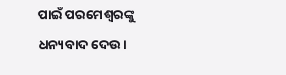ପାଇଁ ପରମେଶ୍ୱରଙ୍କୁ ଧନ୍ୟବାଦ ଦେଉ।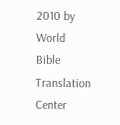2010 by World Bible Translation Center